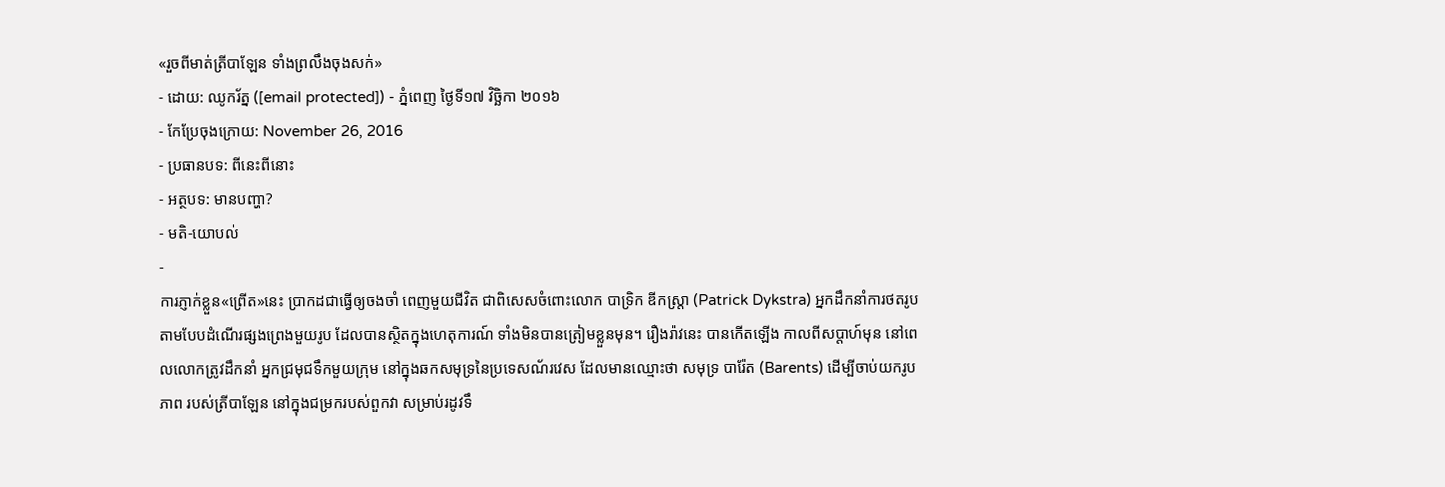«រួចពីមាត់ត្រីបាឡែន ទាំងព្រលឹងចុងសក់»
- ដោយ: ឈូករ័ត្ន ([email protected]) - ភ្នំពេញ ថ្ងៃទី១៧ វិច្ឆិកា ២០១៦
- កែប្រែចុងក្រោយ: November 26, 2016
- ប្រធានបទ: ពីនេះពីនោះ
- អត្ថបទ: មានបញ្ហា?
- មតិ-យោបល់
-
ការភ្ញាក់ខ្លួន«ព្រើត»នេះ ប្រាកដជាធ្វើឲ្យចងចាំ ពេញមួយជីវិត ជាពិសេសចំពោះលោក បាទ្រិក ឌីកស្ត្រា (Patrick Dykstra) អ្នកដឹកនាំការថតរូប តាមបែបដំណើរផ្សងព្រេងមួយរូប ដែលបានស្ថិតក្នុងហេតុការណ៍ ទាំងមិនបានត្រៀមខ្លួនមុន។ រឿងរ៉ាវនេះ បានកើតឡើង កាលពីសប្ដាហ៍មុន នៅពេលលោកត្រូវដឹកនាំ អ្នកជ្រមុជទឹកមួយក្រុម នៅក្នុងឆកសមុទ្រនៃប្រទេសណ័រវេស ដែលមានឈ្មោះថា សមុទ្រ បារ៉ែត (Barents) ដើម្បីចាប់យករូបភាព របស់ត្រីបាឡែន នៅក្នុងជម្រករបស់ពួកវា សម្រាប់រដូវទឹ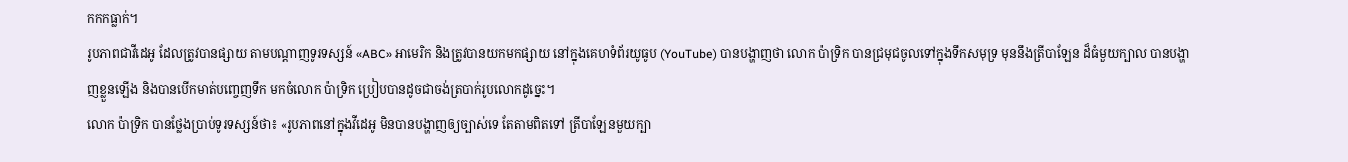កកកធ្លាក់។
រូបភាពជាវីដេអូ ដែលត្រូវបានផ្សាយ តាមបណ្ដាញទូរទស្សន៍ «ABC» អាមេរិក និងត្រូវបានយកមកផ្សាយ នៅក្នុងគេហទំព័រយូធូប (YouTube) បានបង្ហាញថា លោក ប៉ាទ្រិក បានជ្រមុជចូលទៅក្នុងទឹកសមុទ្រ មុននឹងត្រីបាឡែន ដ៏ធំមួយក្បាល បានបង្ហាញខ្លួនឡើង និងបានបើកមាត់បញ្ចេញទឹក មកចំលោក ប៉ាទ្រិក ប្រៀបបានដូចជាចង់ត្របាក់រូបលោកដូច្នេះ។
លោក ប៉ាទ្រិក បានថ្លែងប្រាប់ទូរទស្សន៍ថា៖ «រូបភាពនៅក្នុងវីដេអូ មិនបានបង្ហាញឲ្យច្បាស់ទេ តែតាមពិតទៅ ត្រីបាឡែនមួយក្បា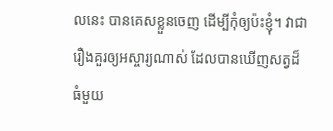លនេះ បានគេសខ្លួនចេញ ដើម្បីកុំឲ្យប៉ះខ្ញុំ។ វាជារឿងគួរឲ្យអស្ចារ្យណាស់ ដែលបានឃើញសត្វដ៏ធំមួយ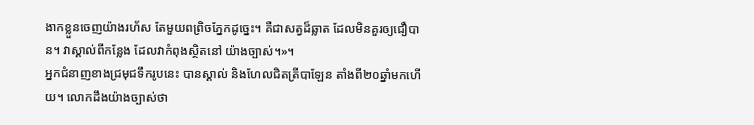ងាកខ្លួនចេញយ៉ាងរហ័ស តែមួយពព្រិចភ្នែកដូច្នេះ។ គឺជាសត្វដ៏ឆ្លាត ដែលមិនគួរឲ្យជឿបាន។ វាស្គាល់ពីកន្លែង ដែលវាកំពុងស្ថិតនៅ យ៉ាងច្បាស់។»។
អ្នកជំនាញខាងជ្រមុជទឹករូបនេះ បានស្គាល់ និងហែលជិតត្រីបាឡែន តាំងពី២០ឆ្នាំមកហើយ។ លោកដឹងយ៉ាងច្បាស់ថា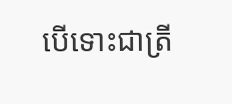បើទោះជាត្រី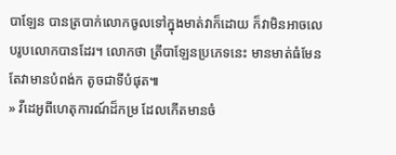បាឡែន បានត្របាក់លោកចូលទៅក្នុងមាត់វាក៏ដោយ ក៏វាមិនអាចលេបរូបលោកបានដែរ។ លោកថា ត្រីបាឡែនប្រភេទនេះ មានមាត់ធំមែន តែវាមានបំពង់ក តូចជាទីបំផុត៕
» វីដេអូពីហេតុការណ៍ដ៏កម្រ ដែលកើតមានចំ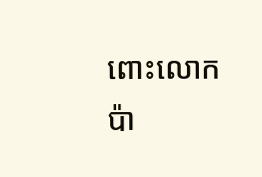ពោះលោក ប៉ា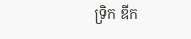ទ្រិក ឌីក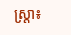ស្ត្រា៖